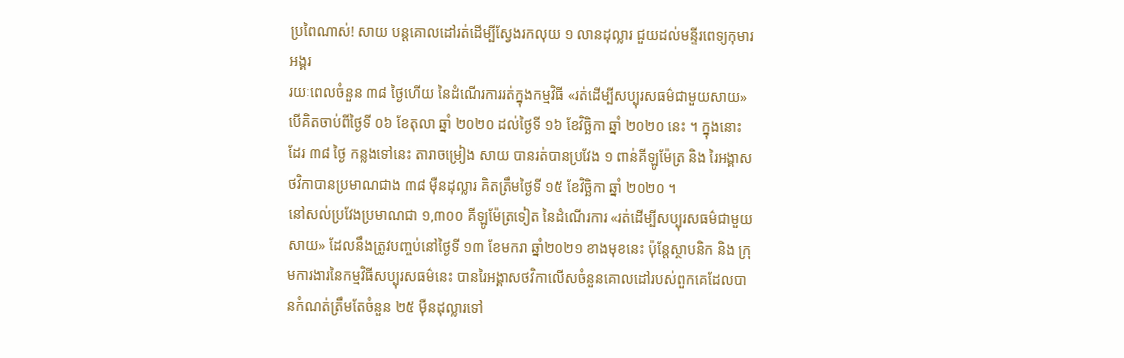ប្រពៃណាស់! សាយ បន្តគោលដៅរត់ដើម្បីស្វែងរកលុយ ១ លានដុល្លារ ជួយដល់មន្ទីរពេទ្យកុមារអង្គរ
រយៈពេលចំនួន ៣៨ ថ្ងៃហើយ នៃដំណើរការរត់ក្នុងកម្មវិធី «រត់ដើម្បីសប្បុរសធម៌ជាមួយសាយ» បើគិតចាប់ពីថ្ងៃទី ០៦ ខែតុលា ឆ្នាំ ២០២០ ដល់ថ្ងៃទី ១៦ ខែវិច្ឆិកា ឆ្នាំ ២០២០ នេះ ។ ក្នុងនោះដែរ ៣៨ ថ្ងៃ កន្លងទៅនេះ តារាចម្រៀង សាយ បានរត់បានប្រវែង ១ ពាន់គីឡូម៉ែត្រ និង រៃអង្គាសថវិកាបានប្រមាណជាង ៣៨ ម៉ឺនដុល្លារ គិតត្រឹមថ្ងៃទី ១៥ ខែវិច្ឆិកា ឆ្នាំ ២០២០ ។
នៅសល់ប្រវែងប្រមាណជា ១,៣០០ គីឡូម៉ែត្រទៀត នៃដំណើរការ «រត់ដើម្បីសប្បុរសធម៌ជាមួយសាយ» ដែលនឹងត្រូវបញ្ចប់នៅថ្ងៃទី ១៣ ខែមករា ឆ្នាំ២០២១ ខាងមុខនេះ ប៉ុន្តែស្ថាបនិក និង ក្រុមការងារនៃកម្មវិធីសប្បុរសធម៌នេះ បានរៃអង្គាសថវិកាលើសចំនួនគោលដៅរបស់ពួកគេដែលបានកំណត់ត្រឹមតែចំនួន ២៥ ម៉ឺនដុល្លារទៅ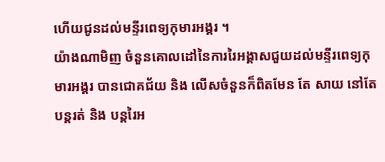ហើយជូនដល់មន្ទីរពេទ្យកុមារអង្គរ ។
យ៉ាងណាមិញ ចំនួនគោលដៅនៃការរៃអង្គាសជួយដល់មន្ទីរពេទ្យកុមារអង្គរ បានជោគជ័យ និង លើសចំនួនក៏ពិតមែន តែ សាយ នៅតែបន្តរត់ និង បន្តរៃអ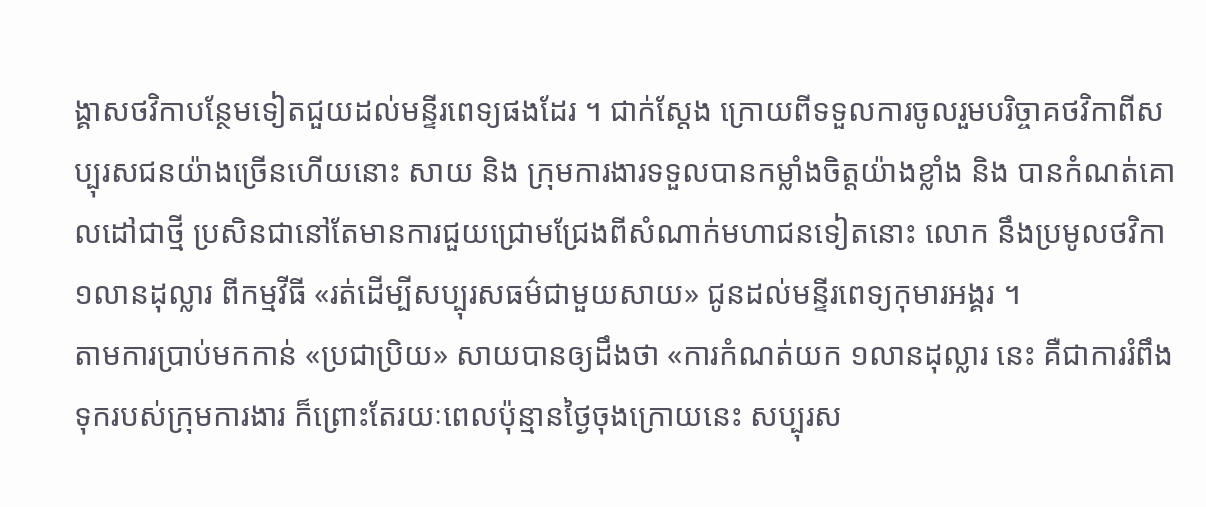ង្គាសថវិកាបន្ថែមទៀតជួយដល់មន្ទីរពេទ្យផងដែរ ។ ជាក់ស្តែង ក្រោយពីទទួលការចូលរួមបរិច្ចាគថវិកាពីសប្បុរសជនយ៉ាងច្រើនហើយនោះ សាយ និង ក្រុមការងារទទួលបានកម្លាំងចិត្តយ៉ាងខ្លាំង និង បានកំណត់គោលដៅជាថ្មី ប្រសិនជានៅតែមានការជួយជ្រោមជ្រែងពីសំណាក់មហាជនទៀតនោះ លោក នឹងប្រមូលថវិកា ១លានដុល្លារ ពីកម្មវីធី «រត់ដើម្បីសប្បុរសធម៌ជាមួយសាយ» ជូនដល់មន្ទីរពេទ្យកុមារអង្គរ ។
តាមការប្រាប់មកកាន់ «ប្រជាប្រិយ» សាយបានឲ្យដឹងថា «ការកំណត់យក ១លានដុល្លារ នេះ គឺជាការរំពឹងទុករបស់ក្រុមការងារ ក៏ព្រោះតែរយៈពេលប៉ុន្មានថ្ងៃចុងក្រោយនេះ សប្បុរស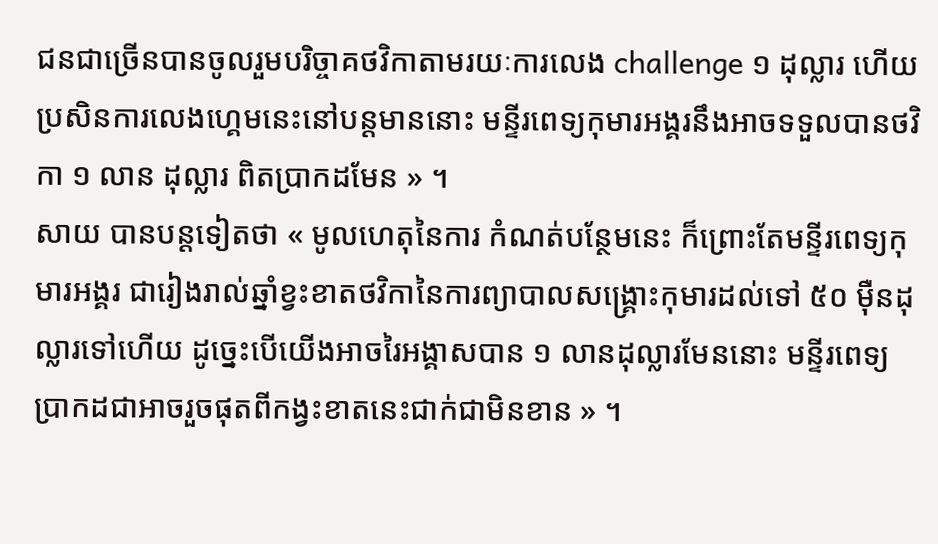ជនជាច្រើនបានចូលរួមបរិច្ចាគថវិកាតាមរយៈការលេង challenge ១ ដុល្លារ ហើយប្រសិនការលេងហ្គេមនេះនៅបន្តមាននោះ មន្ទីរពេទ្យកុមារអង្គរនឹងអាចទទួលបានថវិកា ១ លាន ដុល្លារ ពិតប្រាកដមែន » ។
សាយ បានបន្តទៀតថា « មូលហេតុនៃការ កំណត់បន្ថែមនេះ ក៏ព្រោះតែមន្ទីរពេទ្យកុមារអង្គរ ជារៀងរាល់ឆ្នាំខ្វះខាតថវិកានៃការព្យាបាលសង្គ្រោះកុមារដល់ទៅ ៥០ ម៉ឺនដុល្លារទៅហើយ ដូច្នេះបើយើងអាចរៃអង្គាសបាន ១ លានដុល្លារមែននោះ មន្ទីរពេទ្យប្រាកដជាអាចរួចផុតពីកង្វះខាតនេះជាក់ជាមិនខាន » ។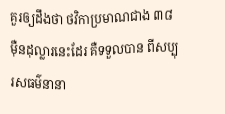គួរឲ្យដឹងថា ថវិកាប្រមាណជាង ៣៨ ម៉ឺនដុល្លារនេះដែរ គឺទទួលបាន ពីសប្បុរសធម៌នានា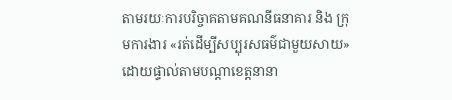តាមរយៈការបរិច្ចាគតាមគណនីធនាគារ និង ក្រុមការងារ «រត់ដើម្បីសប្បុរសធម៌ជាមួយសាយ» ដោយផ្ទាល់តាមបណ្តាខេត្តនានា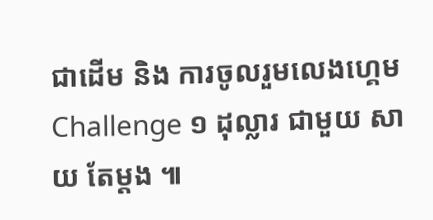ជាដើម និង ការចូលរួមលេងហ្គេម Challenge ១ ដុល្លារ ជាមួយ សាយ តែម្តង ៕